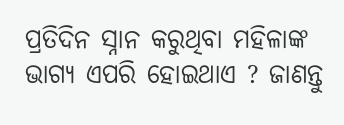ପ୍ରତିଦିନ ସ୍ନାନ କରୁଥିବା ମହିଳାଙ୍କ ଭାଗ୍ୟ ଏପରି ହୋଇଥାଏ ? ଜାଣନ୍ତୁ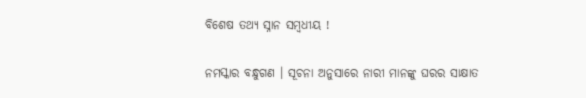ବିଶେଷ ତଥ୍ୟ ସ୍ନାନ ସମ୍ବଧୀୟ !

ନମସ୍କାର ବନ୍ଧୁଗଣ । ସୂଚନା ଅନୁସାରେ ନାରୀ ମାନଙ୍କୁ ଘରର ସାକ୍ଷାତ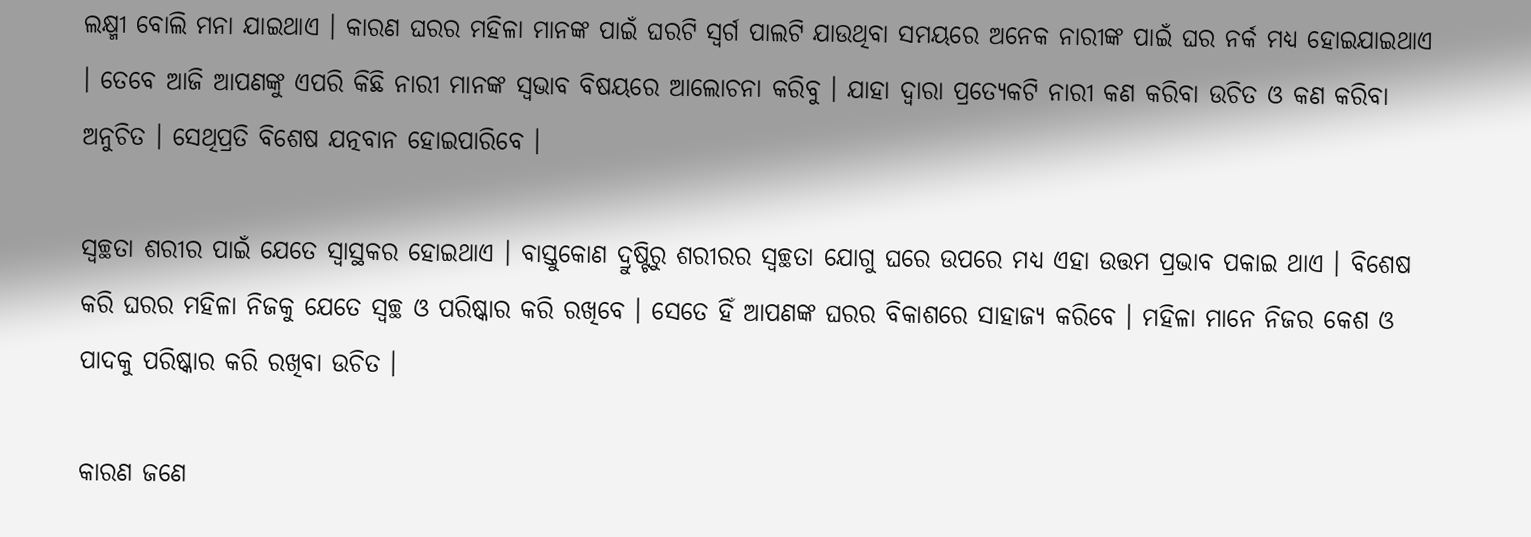ଲକ୍ଷ୍ମୀ ବୋଲି ମନା ଯାଇଥାଏ । କାରଣ ଘରର ମହିଳା ମାନଙ୍କ ପାଇଁ ଘରଟି ସ୍ଵର୍ଗ ପାଲଟି ଯାଉଥିବା ସମୟରେ ଅନେକ ନାରୀଙ୍କ ପାଇଁ ଘର ନର୍କ ମଧ୍ୟ ହୋଇଯାଇଥାଏ । ତେବେ ଆଜି ଆପଣଙ୍କୁ ଏପରି କିଛି ନାରୀ ମାନଙ୍କ ସ୍ଵଭାବ ବିଷୟରେ ଆଲୋଚନା କରିବୁ । ଯାହା ଦ୍ଵାରା ପ୍ରତ୍ଯେକଟି ନାରୀ କଣ କରିବା ଉଚିତ ଓ କଣ କରିବା ଅନୁଚିତ । ସେଥିପ୍ରତି ବିଶେଷ ଯତ୍ନବାନ ହୋଇପାରିବେ ।

ସ୍ବଚ୍ଛତା ଶରୀର ପାଇଁ ଯେତେ ସ୍ଵାସ୍ଥକର ହୋଇଥାଏ । ବାସ୍ତୁକୋଣ ଦ୍ରୁଷ୍ଟିରୁ ଶରୀରର ସ୍ବଚ୍ଛତା ଯୋଗୁ ଘରେ ଉପରେ ମଧ୍ୟ ଏହା ଉତ୍ତମ ପ୍ରଭାବ ପକାଇ ଥାଏ । ବିଶେଷ କରି ଘରର ମହିଳା ନିଜକୁ ଯେତେ ସ୍ବଚ୍ଛ ଓ ପରିଷ୍କାର କରି ରଖିବେ । ସେତେ ହିଁ ଆପଣଙ୍କ ଘରର ବିକାଶରେ ସାହାଜ୍ଯ କରିବେ । ମହିଳା ମାନେ ନିଜର କେଶ ଓ ପାଦକୁ ପରିଷ୍କାର କରି ରଖିବା ଉଚିତ ।

କାରଣ ଜଣେ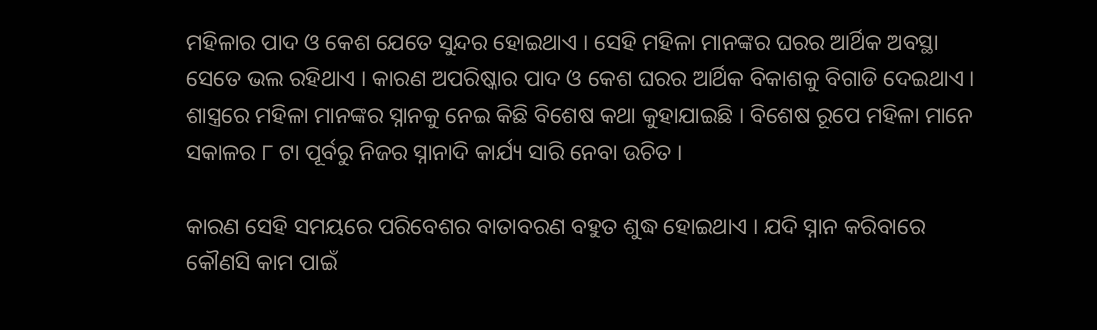ମହିଳାର ପାଦ ଓ କେଶ ଯେତେ ସୁନ୍ଦର ହୋଇଥାଏ । ସେହି ମହିଳା ମାନଙ୍କର ଘରର ଆର୍ଥିକ ଅବସ୍ଥା ସେତେ ଭଲ ରହିଥାଏ । କାରଣ ଅପରିଷ୍କାର ପାଦ ଓ କେଶ ଘରର ଆର୍ଥିକ ବିକାଶକୁ ବିଗାଡି ଦେଇଥାଏ । ଶାସ୍ତ୍ରରେ ମହିଳା ମାନଙ୍କର ସ୍ନାନକୁ ନେଇ କିଛି ବିଶେଷ କଥା କୁହାଯାଇଛି । ବିଶେଷ ରୂପେ ମହିଳା ମାନେ ସକାଳର ୮ ଟା ପୂର୍ବରୁ ନିଜର ସ୍ନାନାଦି କାର୍ଯ୍ୟ ସାରି ନେବା ଉଚିତ ।

କାରଣ ସେହି ସମୟରେ ପରିବେଶର ବାତାବରଣ ବହୁତ ଶୁଦ୍ଧ ହୋଇଥାଏ । ଯଦି ସ୍ନାନ କରିବାରେ କୌଣସି କାମ ପାଇଁ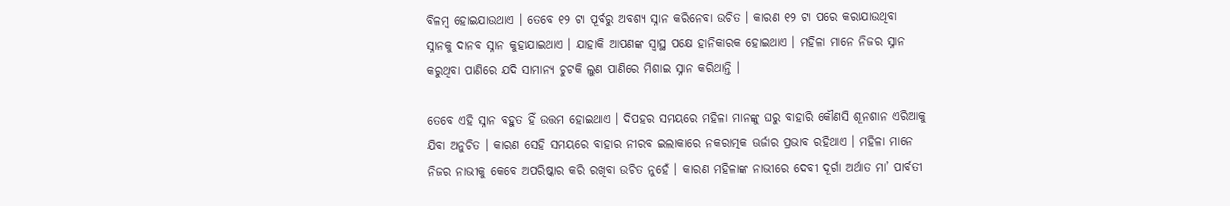ବିଳମ୍ବ ହୋଇଯାଉଥାଏ । ତେବେ ୧୨ ଟା ପୂର୍ବରୁ ଅବଶ୍ୟ ସ୍ନାନ କରିନେବା ଉଚିତ । କାରଣ ୧୨ ଟା ପରେ କରାଯାଉଥିବା ସ୍ନାନକୁ ଦାନବ ସ୍ନାନ କୁହାଯାଇଥାଏ । ଯାହାକି ଆପଣଙ୍କ ସ୍ଵାସ୍ଥ ପକ୍ଷେ ହାନିକାରକ ହୋଇଥାଏ । ମହିଳା ମାନେ ନିଜର ସ୍ନାନ କରୁଥିବା ପାଣିରେ ଯଦି ସାମାନ୍ୟ ଚୁଟକି ଲୁଣ ପାଣିରେ ମିଶାଇ ସ୍ନାନ କରିଥାନ୍ତି ।

ତେବେ ଏହି ସ୍ନାନ ବହୁତ ହିଁ ଉତ୍ତମ ହୋଇଥାଏ । ଦିପହର ସମୟରେ ମହିଳା ମାନଙ୍କୁ ଘରୁ ବାହାରି କୌଣସି ଶୂନଶାନ ଏରିଆକୁ ଯିବା ଅନୁଚିତ । କାରଣ ସେହି ସମୟରେ ବାହାର ନୀରବ ଇଲାକାରେ ନକରାତ୍ମକ ଊର୍ଜାର ପ୍ରଭାବ ରହିଥାଏ । ମହିଳା ମାନେ ନିଜର ନାଭୀକୁ କେବେ ଅପରିଷ୍କାର କରି ରଖିବା ଉଚିତ ନୁହେଁ । କାରଣ ମହିଳାଙ୍କ ନାଭୀରେ ଦେବୀ ଦୂର୍ଗା ଅର୍ଥାତ ମା’ ପାର୍ବତୀ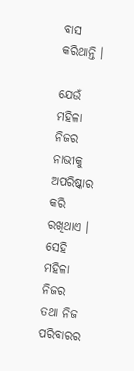ବାସ କରିଥାନ୍ତି ।

ଯେଉଁ ମହିଳା ନିଜର ନାଭୀକୁ ଅପରିଷ୍କାର କରି ରଖିଥାଏ । ସେହି ମହିଳା ନିଜର ତଥା ନିଜ ପରିବାରର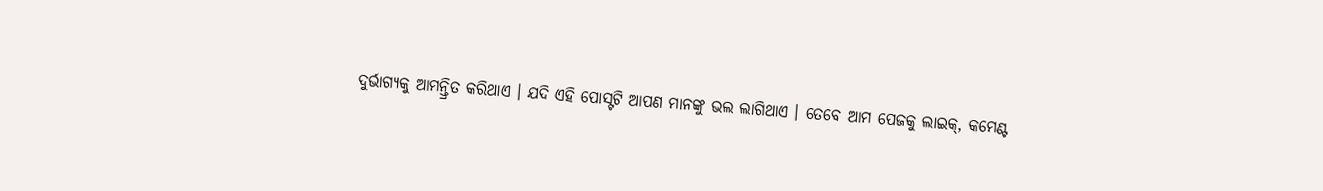ଦୁର୍ଭାଗ୍ୟକୁ ଆମନ୍ତ୍ରିତ କରିଥାଏ । ଯଦି ଏହି ପୋସ୍ଟଟି ଆପଣ ମାନଙ୍କୁ ଭଲ ଲାଗିଥାଏ । ତେବେ ଆମ ପେଜକୁ ଲାଇକ୍, କମେଣ୍ଟ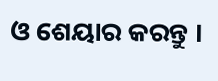ଓ ଶେୟାର କରନ୍ତୁ ।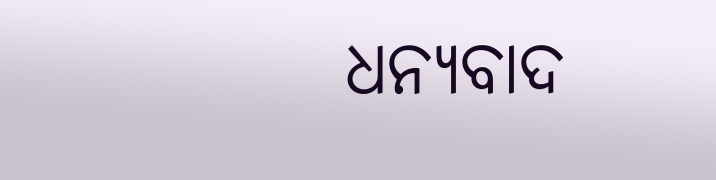ଧନ୍ୟବାଦ